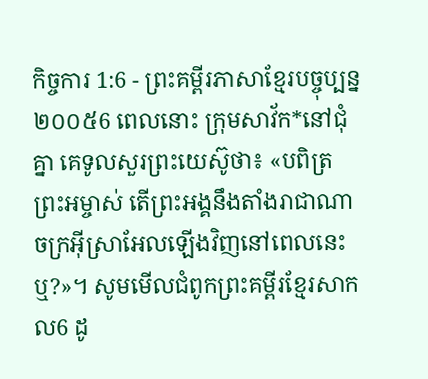កិច្ចការ 1:6 - ព្រះគម្ពីរភាសាខ្មែរបច្ចុប្បន្ន ២០០៥6 ពេលនោះ ក្រុមសាវ័ក*នៅជុំគ្នា គេទូលសួរព្រះយេស៊ូថា៖ «បពិត្រព្រះអម្ចាស់ តើព្រះអង្គនឹងតាំងរាជាណាចក្រអ៊ីស្រាអែលឡើងវិញនៅពេលនេះឬ?»។ សូមមើលជំពូកព្រះគម្ពីរខ្មែរសាកល6 ដូ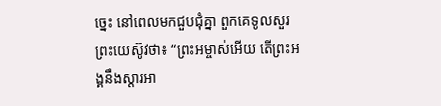ច្នេះ នៅពេលមកជួបជុំគ្នា ពួកគេទូលសួរព្រះយេស៊ូវថា៖ “ព្រះអម្ចាស់អើយ តើព្រះអង្គនឹងស្ដារអា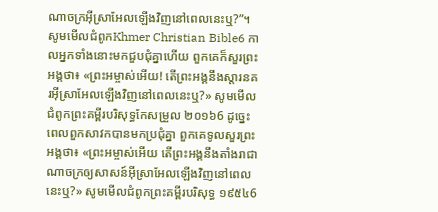ណាចក្រអ៊ីស្រាអែលឡើងវិញនៅពេលនេះឬ?”។ សូមមើលជំពូកKhmer Christian Bible6 កាលអ្នកទាំងនោះមកជួបជុំគ្នាហើយ ពួកគេក៏សួរព្រះអង្គថា៖ «ព្រះអម្ចាស់អើយ! តើព្រះអង្គនឹងស្ដារនគរអ៊ីស្រាអែលឡើងវិញនៅពេលនេះឬ?» សូមមើលជំពូកព្រះគម្ពីរបរិសុទ្ធកែសម្រួល ២០១៦6 ដូច្នេះ ពេលពួកសាវកបានមកប្រជុំគ្នា ពួកគេទូលសួរព្រះអង្គថា៖ «ព្រះអម្ចាស់អើយ តើព្រះអង្គនឹងតាំងរាជាណាចក្រឲ្យសាសន៍អ៊ីស្រាអែលឡើងវិញនៅពេលនេះឬ?» សូមមើលជំពូកព្រះគម្ពីរបរិសុទ្ធ ១៩៥៤6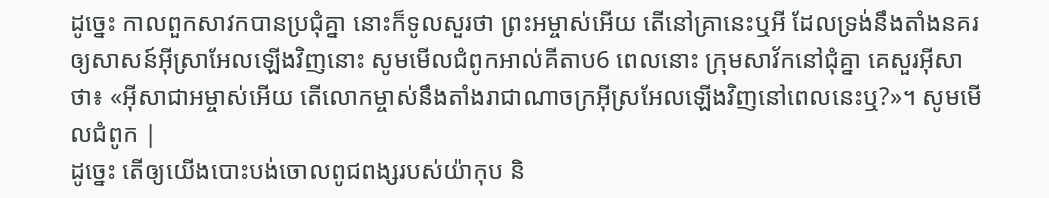ដូច្នេះ កាលពួកសាវកបានប្រជុំគ្នា នោះក៏ទូលសួរថា ព្រះអម្ចាស់អើយ តើនៅគ្រានេះឬអី ដែលទ្រង់នឹងតាំងនគរឲ្យសាសន៍អ៊ីស្រាអែលឡើងវិញនោះ សូមមើលជំពូកអាល់គីតាប6 ពេលនោះ ក្រុមសាវ័កនៅជុំគ្នា គេសួរអ៊ីសាថា៖ «អ៊ីសាជាអម្ចាស់អើយ តើលោកម្ចាស់នឹងតាំងរាជាណាចក្រអ៊ីស្រអែលឡើងវិញនៅពេលនេះឬ?»។ សូមមើលជំពូក |
ដូច្នេះ តើឲ្យយើងបោះបង់ចោលពូជពង្សរបស់យ៉ាកុប និ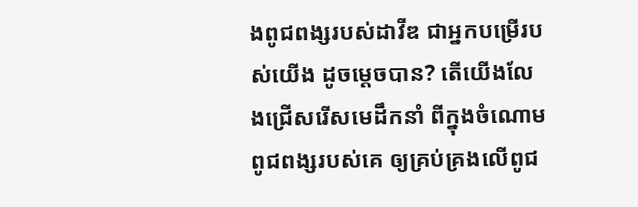ងពូជពង្សរបស់ដាវីឌ ជាអ្នកបម្រើរបស់យើង ដូចម្ដេចបាន? តើយើងលែងជ្រើសរើសមេដឹកនាំ ពីក្នុងចំណោមពូជពង្សរបស់គេ ឲ្យគ្រប់គ្រងលើពូជ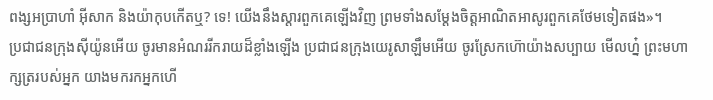ពង្សអប្រាហាំ អ៊ីសាក និងយ៉ាកុបកើតឬ? ទេ! យើងនឹងស្ដារពួកគេឡើងវិញ ព្រមទាំងសម្តែងចិត្តអាណិតអាសូរពួកគេថែមទៀតផង»។
ប្រជាជនក្រុងស៊ីយ៉ូនអើយ ចូរមានអំណររីករាយដ៏ខ្លាំងឡើង ប្រជាជនក្រុងយេរូសាឡឹមអើយ ចូរស្រែកហ៊ោយ៉ាងសប្បាយ មើលហ្ន៎ ព្រះមហាក្សត្ររបស់អ្នក យាងមករកអ្នកហើ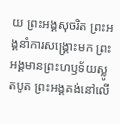យ ព្រះអង្គសុចរិត ព្រះអង្គនាំការសង្គ្រោះមក ព្រះអង្គមានព្រះហឫទ័យស្លូតបូត ព្រះអង្គគង់នៅលើ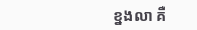ខ្នងលា គឺ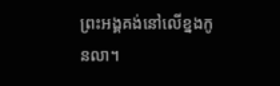ព្រះអង្គគង់នៅលើខ្នងកូនលា។